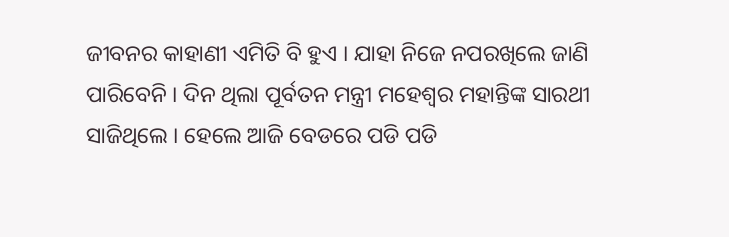ଜୀବନର କାହାଣୀ ଏମିତି ବି ହୁଏ । ଯାହା ନିଜେ ନପରଖିଲେ ଜାଣି ପାରିବେନି । ଦିନ ଥିଲା ପୂର୍ବତନ ମନ୍ତ୍ରୀ ମହେଶ୍ୱର ମହାନ୍ତିଙ୍କ ସାରଥୀ ସାଜିଥିଲେ । ହେଲେ ଆଜି ବେଡରେ ପଡି ପଡି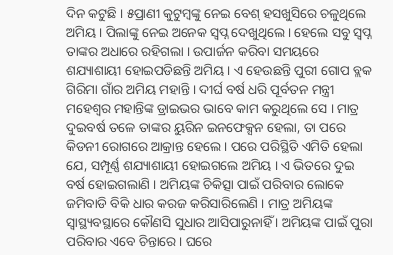ଦିନ କଟୁଛି । ୫ପ୍ରାଣୀ କୁଟୁମ୍ବଙ୍କୁ ନେଇ ବେଶ୍ ହସଖୁସିରେ ଚଳୁଥିଲେ ଅମିୟ । ପିଲାଙ୍କୁ ନେଇ ଅନେକ ସ୍ୱପ୍ନ ଦେଖୁଥିଲେ । ହେଲେ ସବୁ ସ୍ୱପ୍ନ ତାଙ୍କର ଅଧାରେ ରହିଗଲା । ଉପାର୍ଜନ କରିବା ସମୟରେ ଶଯ୍ୟାଶାୟୀ ହୋଇପଡିଛନ୍ତି ଅମିୟ । ଏ ହେଉଛନ୍ତି ପୁରୀ ଗୋପ ବ୍ଲକ ଗିରିମା ଗାଁର ଅମିୟ ମହାନ୍ତି । ଦୀର୍ଘ ବର୍ଷ ଧରି ପୂର୍ବତନ ମନ୍ତ୍ରୀ ମହେଶ୍ୱର ମହାନ୍ତିଙ୍କ ଡ୍ରାଇଭର ଭାବେ କାମ କରୁଥିଲେ ସେ । ମାତ୍ର ଦୁଇବର୍ଷ ତଳେ ତାଙ୍କର ୟୁରିନ ଇନଫେକ୍ସନ ହେଲା, ତା ପରେ କିଡନୀ ରୋଗରେ ଆକ୍ରାନ୍ତ ହେଲେ । ପରେ ପରିସ୍ଥିତି ଏମିତି ହେଲା ଯେ, ସମ୍ପୂର୍ଣ୍ଣ ଶଯ୍ୟାଶାୟୀ ହୋଇଗଲେ ଅମିୟ । ଏ ଭିତରେ ଦୁଇ ବର୍ଷ ହୋଇଗଲାଣି । ଅମିୟଙ୍କ ଚିକିତ୍ସା ପାଇଁ ପରିବାର ଲୋକେ ଜମିବାଡି ବିକି ଧାର କରଜ କରିସାରିଲେଣି । ମାତ୍ର ଅମିୟଙ୍କ ସ୍ୱାସ୍ଥ୍ୟବସ୍ଥାରେ କୌଣସି ସୁଧାର ଆସିପାରୁନାହିଁ । ଅମିୟଙ୍କ ପାଇଁ ପୁରା ପରିବାର ଏବେ ଚିନ୍ତାରେ । ଘରେ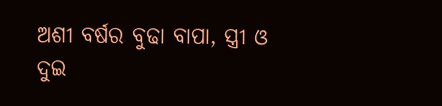ଅଶୀ ବର୍ଷର ବୁଢା ବାପା, ସ୍ତ୍ରୀ ଓ ଦୁଇ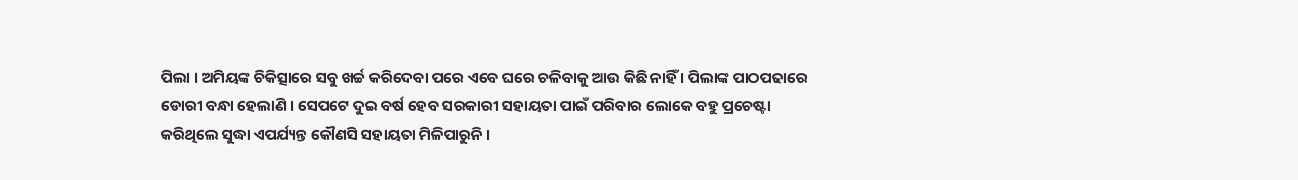ପିଲା । ଅମିୟଙ୍କ ଚିକିତ୍ସାରେ ସବୁ ଖର୍ଚ୍ଚ କରିଦେବା ପରେ ଏବେ ଘରେ ଚଳିବାକୁ ଆଉ କିଛି ନାହିଁ । ପିଲାଙ୍କ ପାଠପଢାରେ ଡୋରୀ ବନ୍ଧା ହେଲାଣି । ସେପଟେ ଦୁଇ ବର୍ଷ ହେବ ସରକାରୀ ସହାୟତା ପାଇଁ ପରିବାର ଲୋକେ ବହୁ ପ୍ରଚେଷ୍ଟା କରିଥିଲେ ସୁଦ୍ଧା ଏପର୍ଯ୍ୟନ୍ତ କୌଣସି ସହାୟତା ମିଳିପାରୁନି ।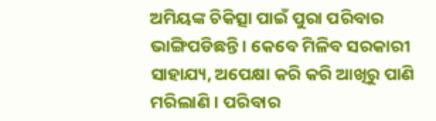ଅମିୟଙ୍କ ଚିକିତ୍ସା ପାଇଁ ପୁରା ପରିବାର ଭାଙ୍ଗିପଡିଛନ୍ତି । କେବେ ମିଳିବ ସରକାରୀ ସାହାଯ୍ୟ, ଅପେକ୍ଷା କରି କରି ଆଖିରୁ ପାଣି ମରିଲାଣି । ପରିବାର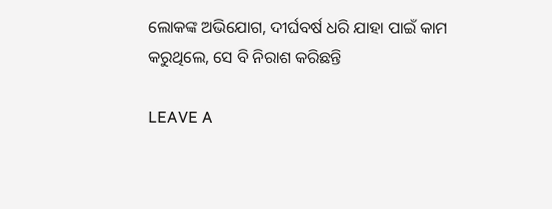ଲୋକଙ୍କ ଅଭିଯୋଗ, ଦୀର୍ଘବର୍ଷ ଧରି ଯାହା ପାଇଁ କାମ କରୁଥିଲେ, ସେ ବି ନିରାଶ କରିଛନ୍ତି

LEAVE A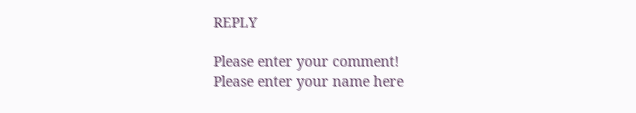REPLY

Please enter your comment!
Please enter your name here